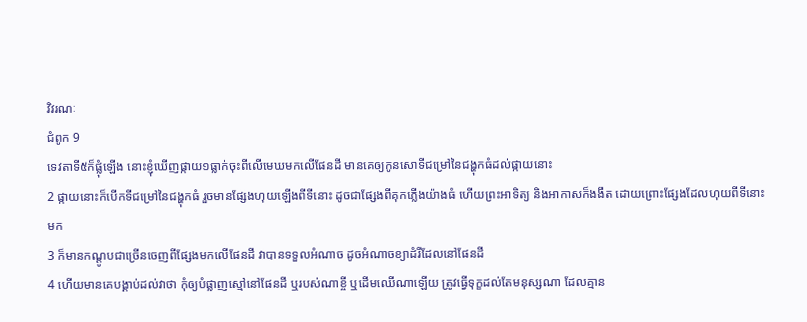វិវរណៈ
ជំពូក 9
ទេវតាទី៥ក៏ផ្លុំឡើង នោះខ្ញុំឃើញផ្កាយ១ធ្លាក់ចុះពីលើមេឃមកលើផែនដី មានគេឲ្យកូនសោទីជម្រៅនៃជង្ហុកធំដល់ផ្កាយនោះ
2 ផ្កាយនោះក៏បើកទីជម្រៅនៃជង្ហុកធំ រួចមានផ្សែងហុយឡើងពីទីនោះ ដូចជាផ្សែងពីគុកភ្លើងយ៉ាងធំ ហើយព្រះអាទិត្យ និងអាកាសក៏ងងឹត ដោយព្រោះផ្សែងដែលហុយពីទីនោះមក
3 ក៏មានកណ្តូបជាច្រើនចេញពីផ្សែងមកលើផែនដី វាបានទទួលអំណាច ដូចអំណាចខ្យាដំរីដែលនៅផែនដី
4 ហើយមានគេបង្គាប់ដល់វាថា កុំឲ្យបំផ្លាញស្មៅនៅផែនដី ឬរបស់ណាខ្ចី ឬដើមឈើណាឡើយ ត្រូវធ្វើទុក្ខដល់តែមនុស្សណា ដែលគ្មាន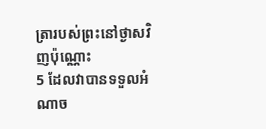ត្រារបស់ព្រះនៅថ្ងាសវិញប៉ុណ្ណោះ
5 ដែលវាបានទទួលអំណាច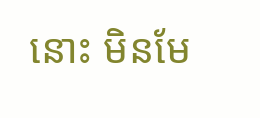នោះ មិនមែ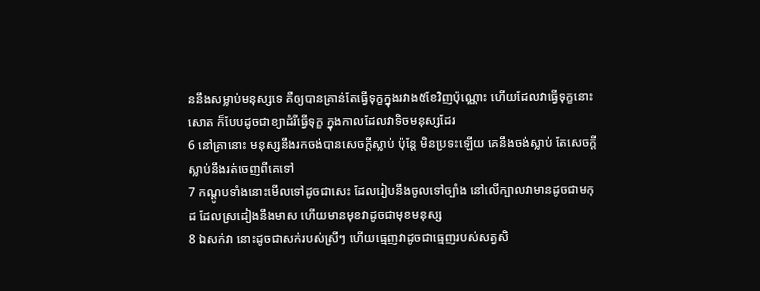ននឹងសម្លាប់មនុស្សទេ គឺឲ្យបានគ្រាន់តែធ្វើទុក្ខក្នុងរវាង៥ខែវិញប៉ុណ្ណោះ ហើយដែលវាធ្វើទុក្ខនោះសោត ក៏បែបដូចជាខ្យាដំរីធ្វើទុក្ខ ក្នុងកាលដែលវាទិចមនុស្សដែរ
6 នៅគ្រានោះ មនុស្សនឹងរកចង់បានសេចក្ដីស្លាប់ ប៉ុន្តែ មិនប្រទះឡើយ គេនឹងចង់ស្លាប់ តែសេចក្ដីស្លាប់នឹងរត់ចេញពីគេទៅ
7 កណ្តូបទាំងនោះមើលទៅដូចជាសេះ ដែលរៀបនឹងចូលទៅច្បាំង នៅលើក្បាលវាមានដូចជាមកុដ ដែលស្រដៀងនឹងមាស ហើយមានមុខវាដូចជាមុខមនុស្ស
8 ឯសក់វា នោះដូចជាសក់របស់ស្រីៗ ហើយធ្មេញវាដូចជាធ្មេញរបស់សត្វសិ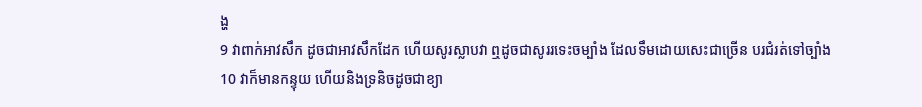ង្ហ
9 វាពាក់អាវសឹក ដូចជាអាវសឹកដែក ហើយសូរស្លាបវា ឮដូចជាសូររទេះចម្បាំង ដែលទឹមដោយសេះជាច្រើន បរជំរត់ទៅច្បាំង
10 វាក៏មានកន្ទុយ ហើយនិងទ្រនិចដូចជាខ្យា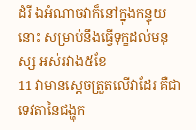ដំរី ឯអំណាចវាក៏នៅក្នុងកន្ទុយនោះ សម្រាប់នឹងធ្វើទុក្ខដល់មនុស្ស អស់រវាង៥ខែ
11 វាមានស្តេចត្រួតលើវាដែរ គឺជាទេវតានៃជង្ហុក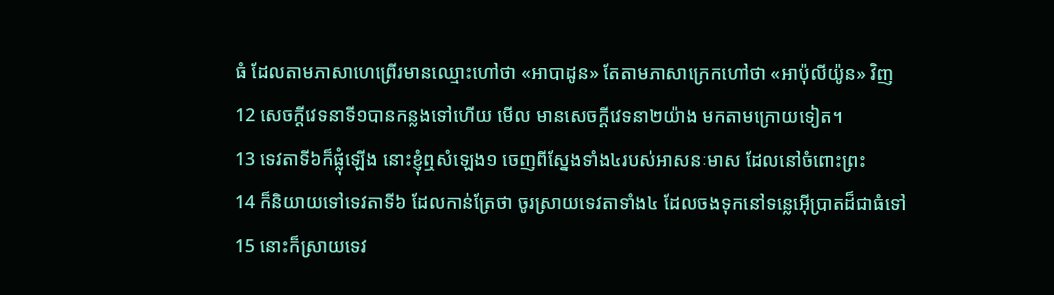ធំ ដែលតាមភាសាហេព្រើរមានឈ្មោះហៅថា «អាបាដូន» តែតាមភាសាក្រេកហៅថា «អាប៉ុលីយ៉ូន» វិញ
12 សេចក្ដីវេទនាទី១បានកន្លងទៅហើយ មើល មានសេចក្ដីវេទនា២យ៉ាង មកតាមក្រោយទៀត។
13 ទេវតាទី៦ក៏ផ្លុំឡើង នោះខ្ញុំឮសំឡេង១ ចេញពីស្នែងទាំង៤របស់អាសនៈមាស ដែលនៅចំពោះព្រះ
14 ក៏និយាយទៅទេវតាទី៦ ដែលកាន់ត្រែថា ចូរស្រាយទេវតាទាំង៤ ដែលចងទុកនៅទន្លេអ៊ើប្រាតដ៏ជាធំទៅ
15 នោះក៏ស្រាយទេវ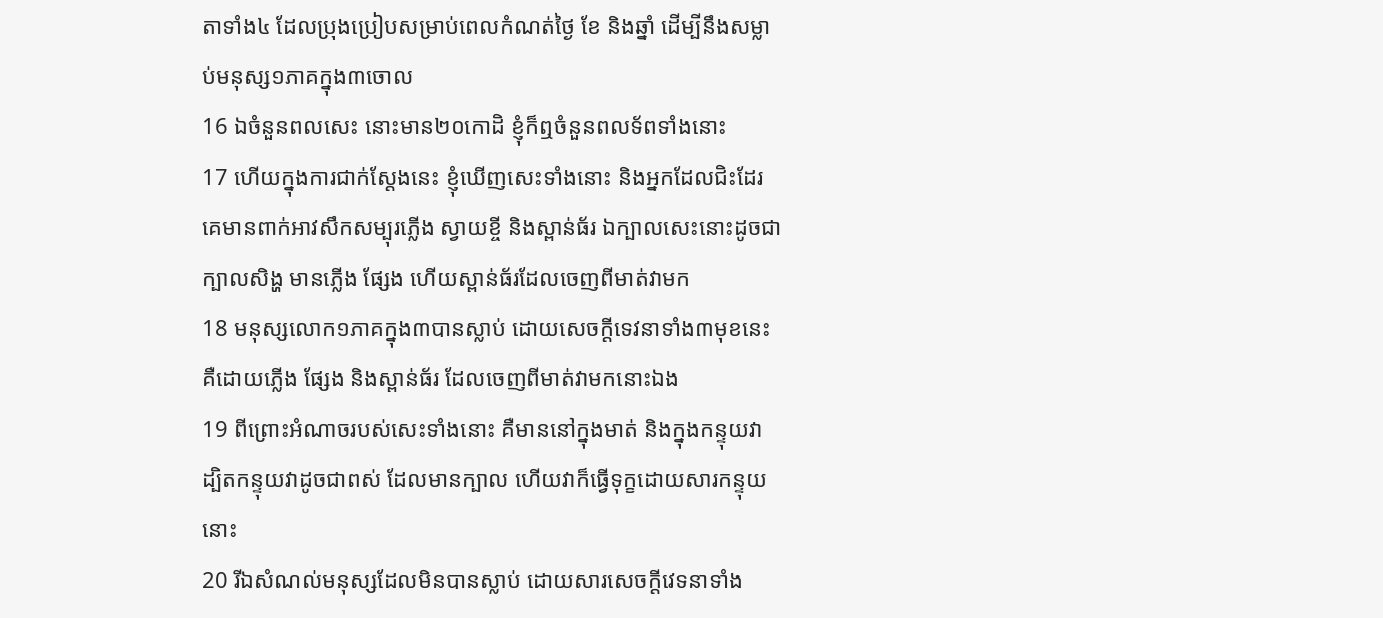តាទាំង៤ ដែលប្រុងប្រៀបសម្រាប់ពេលកំណត់ថ្ងៃ ខែ និងឆ្នាំ ដើម្បីនឹងសម្លាប់មនុស្ស១ភាគក្នុង៣ចោល
16 ឯចំនួនពលសេះ នោះមាន២០កោដិ ខ្ញុំក៏ឮចំនួនពលទ័ពទាំងនោះ
17 ហើយក្នុងការជាក់ស្តែងនេះ ខ្ញុំឃើញសេះទាំងនោះ និងអ្នកដែលជិះដែរ គេមានពាក់អាវសឹកសម្បុរភ្លើង ស្វាយខ្ចី និងស្ពាន់ធ័រ ឯក្បាលសេះនោះដូចជាក្បាលសិង្ហ មានភ្លើង ផ្សែង ហើយស្ពាន់ធ័រដែលចេញពីមាត់វាមក
18 មនុស្សលោក១ភាគក្នុង៣បានស្លាប់ ដោយសេចក្ដីទេវនាទាំង៣មុខនេះ គឺដោយភ្លើង ផ្សែង និងស្ពាន់ធ័រ ដែលចេញពីមាត់វាមកនោះឯង
19 ពីព្រោះអំណាចរបស់សេះទាំងនោះ គឺមាននៅក្នុងមាត់ និងក្នុងកន្ទុយវា ដ្បិតកន្ទុយវាដូចជាពស់ ដែលមានក្បាល ហើយវាក៏ធ្វើទុក្ខដោយសារកន្ទុយនោះ
20 រីឯសំណល់មនុស្សដែលមិនបានស្លាប់ ដោយសារសេចក្ដីវេទនាទាំង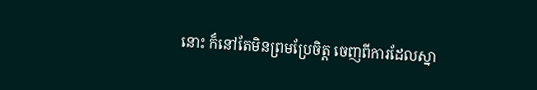នោះ ក៏នៅតែមិនព្រមប្រែចិត្ត ចេញពីការដែលស្នា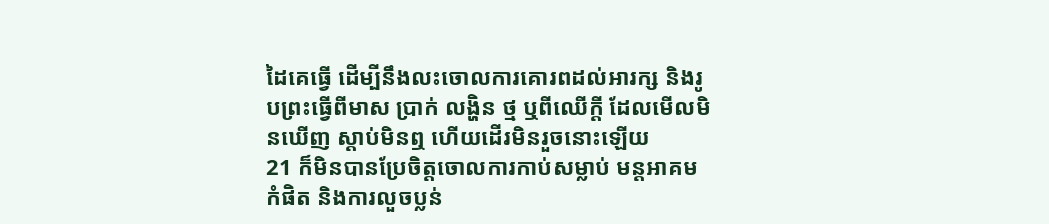ដៃគេធ្វើ ដើម្បីនឹងលះចោលការគោរពដល់អារក្ស និងរូបព្រះធ្វើពីមាស ប្រាក់ លង្ហិន ថ្ម ឬពីឈើក្តី ដែលមើលមិនឃើញ ស្តាប់មិនឮ ហើយដើរមិនរួចនោះឡើយ
21 ក៏មិនបានប្រែចិត្តចោលការកាប់សម្លាប់ មន្តអាគម កំផិត និងការលួចប្លន់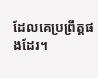ដែលគេប្រព្រឹត្តផងដែរ។